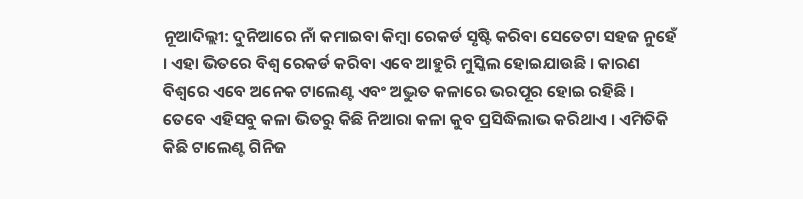ନୂଆଦିଲ୍ଲୀ: ଦୁନିଆରେ ନାଁ କମାଇବା କିମ୍ବା ରେକର୍ଡ ସୃଷ୍ଟି କରିବା ସେତେଟା ସହଜ ନୁହେଁ । ଏହା ଭିତରେ ବିଶ୍ୱ ରେକର୍ଡ କରିବା ଏବେ ଆହୁରି ମୁସ୍କିଲ ହୋଇଯାଉଛି । କାରଣ ବିଶ୍ୱରେ ଏବେ ଅନେକ ଟାଲେଣ୍ଟ ଏବଂ ଅଦ୍ଭୁତ କଳାରେ ଭରପୂର ହୋଇ ରହିଛି । ତେବେ ଏହିସବୁ କଳା ଭିତରୁ କିଛି ନିଆରା କଳା କୁବ ପ୍ରସିଦ୍ଧିଲାଭ କରିଥାଏ । ଏମିତିକି କିଛି ଟାଲେଣ୍ଟ ଗିନିଜ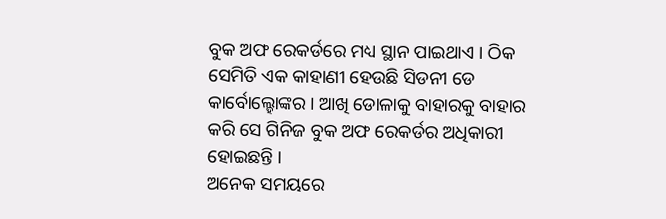ବୁକ ଅଫ ରେକର୍ଡରେ ମଧ୍ୟ ସ୍ଥାନ ପାଇଥାଏ । ଠିକ ସେମିତି ଏକ କାହାଣୀ ହେଉଛି ସିଡନୀ ଡେ କାର୍ବୋଲ୍ହୋଙ୍କର । ଆଖି ଡୋଳାକୁ ବାହାରକୁ ବାହାର କରି ସେ ଗିନିଜ ବୁକ ଅଫ ରେକର୍ଡର ଅଧିକାରୀ ହୋଇଛନ୍ତି ।
ଅନେକ ସମୟରେ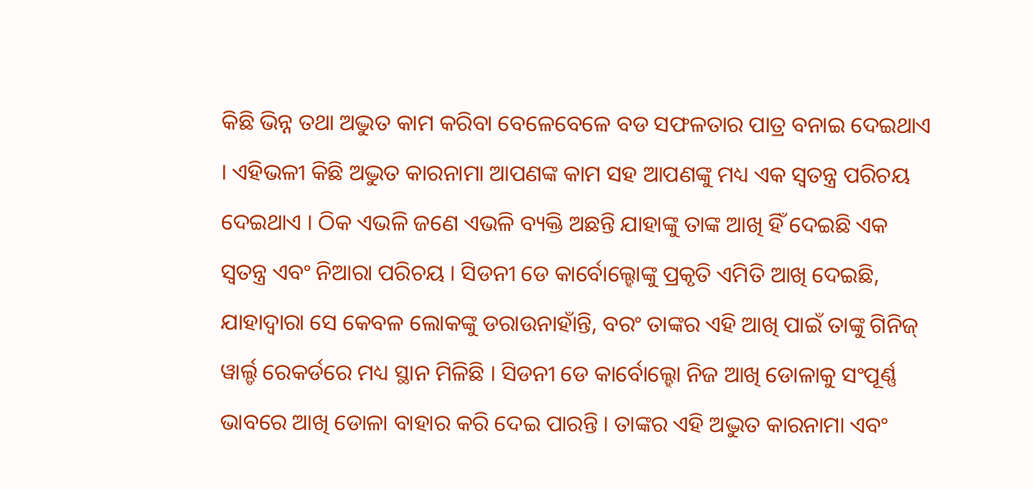କିଛି ଭିନ୍ନ ତଥା ଅଦ୍ଭୁତ କାମ କରିବା ବେଳେବେଳେ ବଡ ସଫଳତାର ପାତ୍ର ବନାଇ ଦେଇଥାଏ । ଏହିଭଳୀ କିଛି ଅଦ୍ଭୁତ କାରନାମା ଆପଣଙ୍କ କାମ ସହ ଆପଣଙ୍କୁ ମଧ୍ୟ ଏକ ସ୍ୱତନ୍ତ୍ର ପରିଚୟ ଦେଇଥାଏ । ଠିକ ଏଭଳି ଜଣେ ଏଭଳି ବ୍ୟକ୍ତି ଅଛନ୍ତି ଯାହାଙ୍କୁ ତାଙ୍କ ଆଖି ହିଁ ଦେଇଛି ଏକ ସ୍ୱତନ୍ତ୍ର ଏବଂ ନିଆରା ପରିଚୟ । ସିଡନୀ ଡେ କାର୍ବୋଲ୍ହୋଙ୍କୁ ପ୍ରକୃତି ଏମିତି ଆଖି ଦେଇଛି, ଯାହାଦ୍ୱାରା ସେ କେବଳ ଲୋକଙ୍କୁ ଡରାଉନାହାଁନ୍ତି, ବରଂ ତାଙ୍କର ଏହି ଆଖି ପାଇଁ ତାଙ୍କୁ ଗିନିଜ୍ ୱାର୍ଲ୍ଡ ରେକର୍ଡରେ ମଧ୍ୟ ସ୍ଥାନ ମିଳିଛି । ସିଡନୀ ଡେ କାର୍ବୋଲ୍ହୋ ନିଜ ଆଖି ଡୋଳାକୁ ସଂପୂର୍ଣ୍ଣ ଭାବରେ ଆଖି ଡୋଳା ବାହାର କରି ଦେଇ ପାରନ୍ତି । ତାଙ୍କର ଏହି ଅଦ୍ଭୁତ କାରନାମା ଏବଂ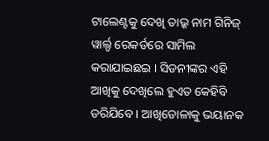ଟାଲେଣ୍ଟକୁ ଦେଖି ତାଭ୍କ ନାମ ଗିନିଜ୍ ୱାର୍ଲ୍ଡ ରେକର୍ଡରେ ସାମିଲ କରାଯାଇଛଇ । ସିଡନୀଙ୍କର ଏହି ଆଖିକୁ ଦେଖିଲେ ହୁଏତ କେହିବି ଡରିଯିବେ । ଆଖିଡୋଳାକୁ ଭୟାନକ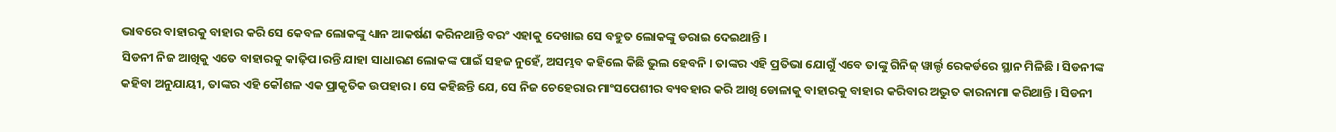ଭାବରେ ବାହାରକୁ ବାହାର କରି ସେ କେବଳ ଲୋକଙ୍କୁ ଧ୍ୟାନ ଆକର୍ଷଣ କରିନଥାନ୍ତି ବରଂ ଏହାକୁ ଦେଖାଇ ସେ ବହୁତ ଲୋକଙ୍କୁ ଡରାଇ ଦେଇଥାନ୍ତି ।
ସିଡନୀ ନିଜ ଆଖିକୁ ଏତେ ବାହାରକୁ କାଢ଼ିପ।ରନ୍ତି ଯାହା ସାଧାରଣ ଲୋକଙ୍କ ପାଇଁ ସହଜ ନୁହେଁ, ଅସମ୍ଭବ କହିଲେ କିଛି ଭୁଲ ହେବନି । ତାଙ୍କର ଏହି ପ୍ରତିଭା ଯୋଗୁଁ ଏବେ ତାଙ୍କୁ ଗିନିଜ୍ ୱାର୍ଲ୍ଡ ରେକର୍ଡରେ ସ୍ଥାନ ମିଳିଛି । ସିଡନୀଙ୍କ କହିବା ଅନୁଯାୟୀ, ତାଙ୍କର ଏହି କୌଶଳ ଏକ ପ୍ରାକୃତିକ ଉପହାର । ସେ କହିଛନ୍ତି ଯେ, ସେ ନିଜ ଚେହେରାର ମାଂସପେଶୀର ବ୍ୟବହାର କରି ଆଖି ଡୋଳାକୁ ବାହାରକୁ ବାହାର କରିବାର ଅଦ୍ଭୁତ କାରନାମା କରିଥାନ୍ତି । ସିଡନୀ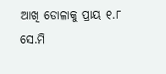ଆଖି ଡୋଳାକୁ ପ୍ରାୟ ୧.୮ ସେ.ମି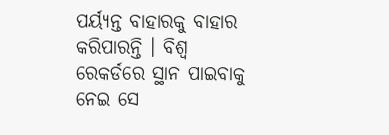ପର୍ୟ୍ୟନ୍ତ ବାହାରକୁ ବାହାର କରିପାରନ୍ତି । ବିଶ୍ୱ ରେକର୍ଡରେ ସ୍ଥାନ ପାଇବାକୁ ନେଇ ସେ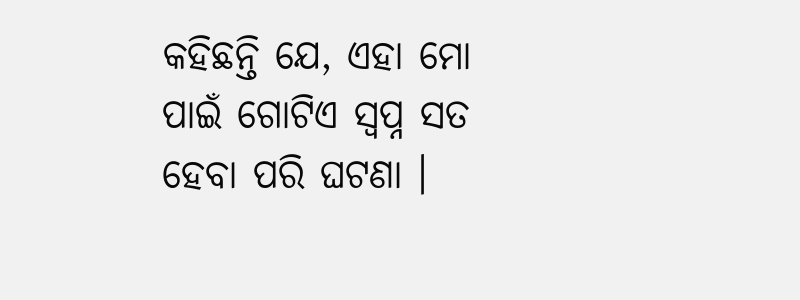କହିଛନ୍ତି ଯେ, ଏହା ମୋ ପାଇଁ ଗୋଟିଏ ସ୍ୱପ୍ନ ସତ ହେବା ପରି ଘଟଣା ।